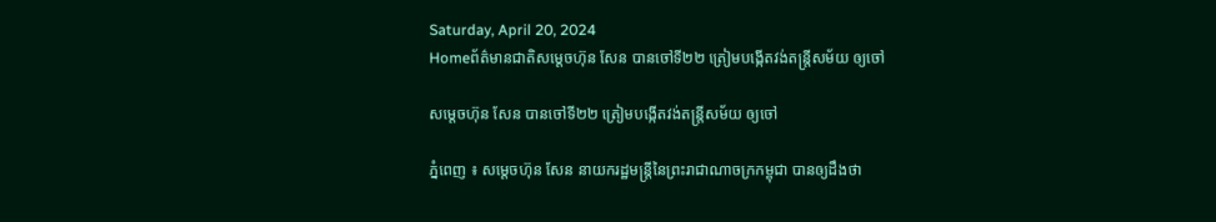Saturday, April 20, 2024
Homeព័ត៌មានជាតិសម្តេចហ៊ុន សែន បានចៅទី២២ ត្រៀមបង្កើតវង់តន្ត្រីសម័យ ឲ្យចៅ

សម្តេចហ៊ុន សែន បានចៅទី២២ ត្រៀមបង្កើតវង់តន្ត្រីសម័យ ឲ្យចៅ

ភ្នំពេញ ៖ សម្តេចហ៊ុន សែន នាយករដ្ឋមន្ត្រីនៃព្រះរាជាណាចក្រកម្ពុជា បានឲ្យដឹងថា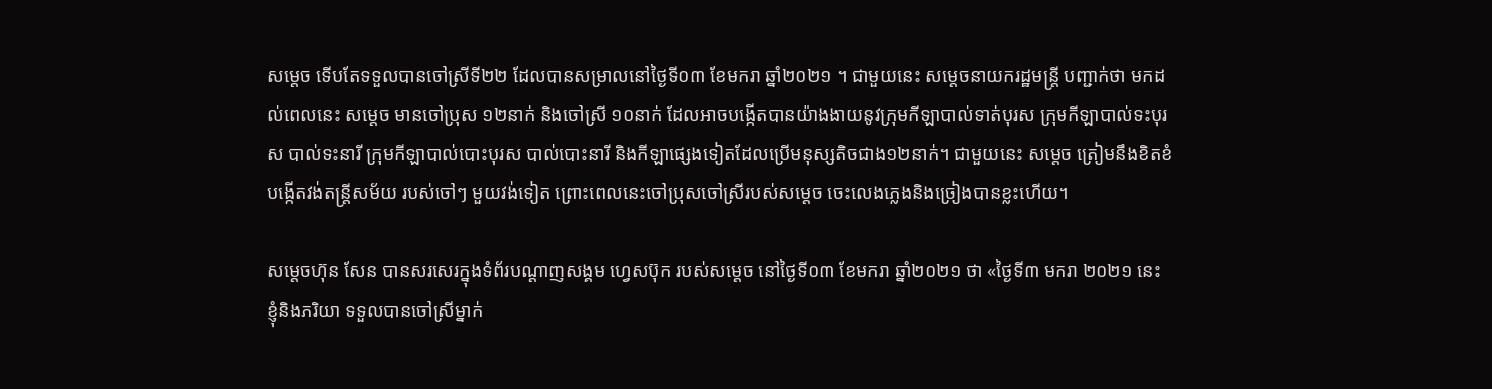សម្តេច ទើបតែទទួលបានចៅស្រីទី២២ ដែលបានសម្រាលនៅថ្ងៃទី០៣ ខែមករា ឆ្នាំ២០២១ ។ ជាមួយនេះ សម្តេចនាយករដ្ឋមន្ត្រី បញ្ជាក់ថា មកដល់ពេលនេះ សម្តេច មានចៅប្រុស ១២នាក់ និងចៅស្រី ១០នាក់ ដែលអាចបង្កើតបានយ៉ាងងាយនូវក្រុមកីឡាបាល់ទាត់បុរស ក្រុមកីឡាបាល់ទះបុរស បាល់ទះនារី ក្រុមកីឡាបាល់បោះបុរស បាល់បោះនារី និងកីឡាផ្សេងទៀតដែលប្រើមនុស្សតិចជាង១២នាក់។ ជាមួយនេះ សម្តេច ត្រៀមនឹងខិតខំបង្កើតវង់តន្រ្តីសម័យ របស់ចៅៗ មួយវង់ទៀត ព្រោះពេលនេះចៅប្រុសចៅស្រីរបស់សម្តេច ចេះលេងភ្លេងនិងច្រៀងបានខ្លះហើយ។

សម្តេចហ៊ុន សែន បានសរសេរក្នុងទំព័របណ្តាញសង្គម ហ្វេសប៊ុក របស់សម្តេច នៅថ្ងៃទី០៣ ខែមករា ឆ្នាំ២០២១ ថា «ថ្ងៃទី៣ មករា ២០២១ នេះ ខ្ញុំនិងភរិយា ទទួលបានចៅស្រីម្នាក់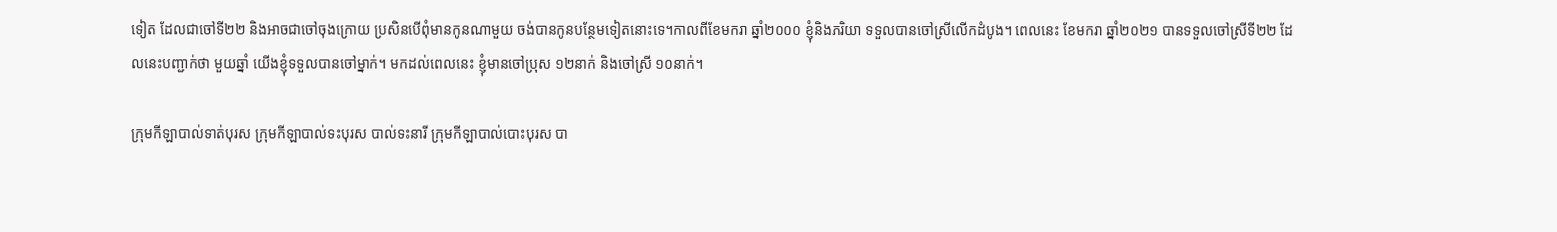ទៀត ដែលជាចៅទី២២ និងអាចជាចៅចុងក្រោយ ប្រសិនបើពុំមានកូនណាមួយ ចង់បានកូនបន្ថែមទៀតនោះទេ។កាលពីខែមករា ឆ្នាំ២០០០ ខ្ញុំនិងភរិយា ទទួលបានចៅស្រីលើកដំបូង។ ពេលនេះ ខែមករា ឆ្នាំ២០២១ បានទទួលចៅស្រីទី២២ ដែលនេះបញ្ជាក់ថា មួយឆ្នាំ យើងខ្ញុំទទួលបានចៅម្នាក់។ មកដល់ពេលនេះ ខ្ញុំមានចៅប្រុស ១២នាក់ និងចៅស្រី ១០នាក់។

ក្រុមកីឡាបាល់ទាត់បុរស ក្រុមកីឡាបាល់ទះបុរស បាល់ទះនារី ក្រុមកីឡាបាល់បោះបុរស បា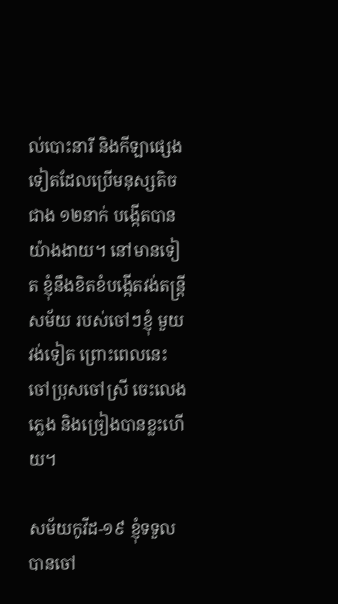ល់បោះនារី និងកីឡាផ្សេងទៀតដែលប្រើមនុស្សតិចជាង ១២នាក់ បង្កើតបានយ៉ាងងាយ។ នៅមានទៀត ខ្ញុំនឹងខិតខំបង្កើតវង់តន្រ្តីសម័យ របស់ចៅៗខ្ញុំ មួយវង់ទៀត ព្រោះពេលនេះ ចៅប្រុសចៅស្រី ចេះលេងភ្លេង និងច្រៀងបានខ្លះហើយ។

សម័យកូវីដ-១៩ ខ្ញុំទទួលបានចៅ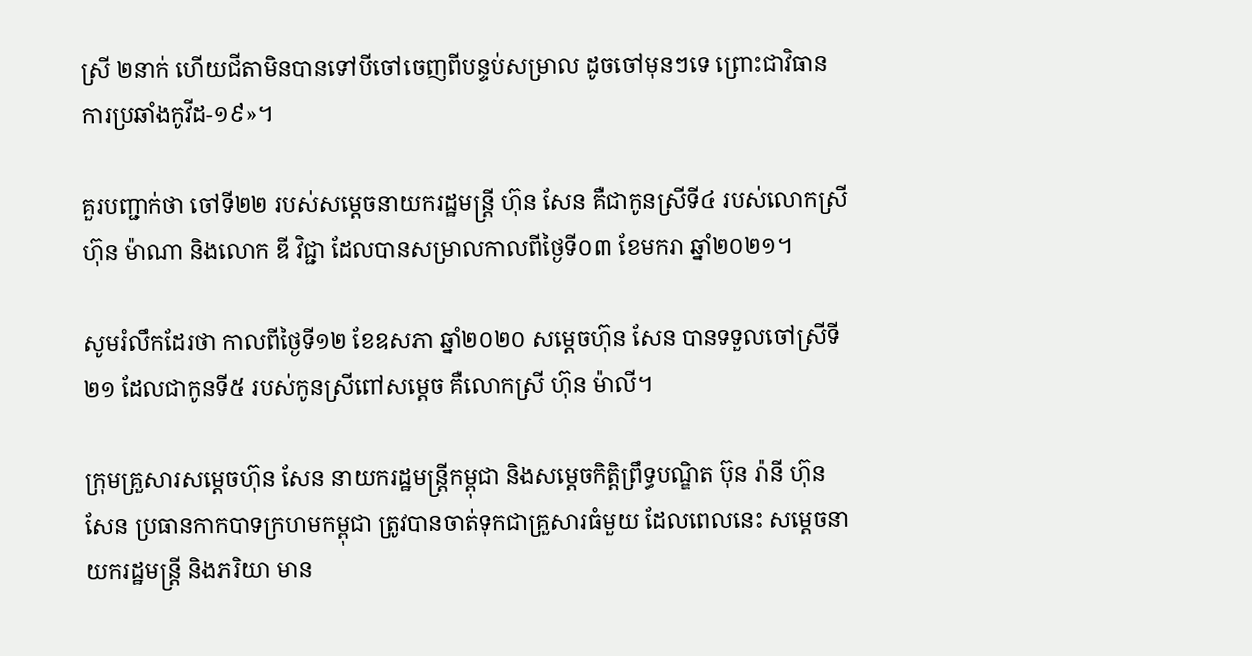ស្រី ២នាក់ ហើយជីតាមិនបានទៅបីចៅចេញពីបន្ទប់សម្រាល ដូចចៅមុនៗទេ ព្រោះជាវិធានការប្រឆាំងកូវីដ-១៩»។

គួរបញ្ជាក់ថា ចៅទី២២ របស់សម្តេចនាយករដ្ឋមន្ត្រី ហ៊ុន សែន គឺជាកូនស្រីទី៤ របស់លោកស្រី ហ៊ុន ម៉ាណា និងលោក ឌី វិជ្ជា ដែលបានសម្រាលកាលពីថ្ងៃទី០៣ ខែមករា ឆ្នាំ២០២១។

សូមរំលឹកដែរថា កាលពីថ្ងៃទី១២ ខែឧសភា ឆ្នាំ២០២០ សម្តេចហ៊ុន សែន បានទទួលចៅស្រីទី២១ ដែលជាកូនទី៥ របស់កូនស្រីពៅសម្តេច គឺលោកស្រី ហ៊ុន ម៉ាលី។

ក្រុមគ្រួសារសម្តេចហ៊ុន សែន នាយករដ្ឋមន្ត្រីកម្ពុជា និងសម្តេចកិត្តិព្រឹទ្ធបណ្ឌិត ប៊ុន រ៉ានី ហ៊ុនសែន ប្រធានកាកបាទក្រហមកម្ពុជា ត្រូវបានចាត់ទុកជាគ្រួសារធំមួយ ដែលពេលនេះ សម្តេចនាយករដ្ឋមន្ត្រី និងភរិយា មាន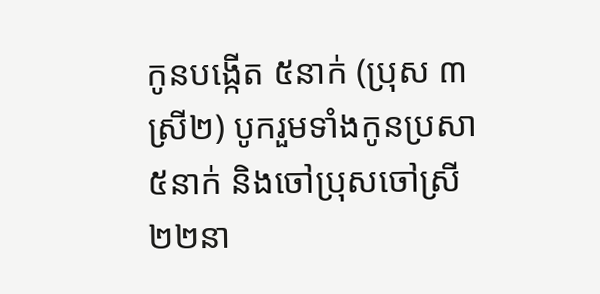កូនបង្កើត ៥នាក់ (ប្រុស ៣ ស្រី២) បូករួមទាំងកូនប្រសា ៥នាក់ និងចៅប្រុសចៅស្រី ២២នា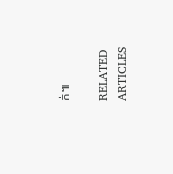ក់៕

RELATED ARTICLES